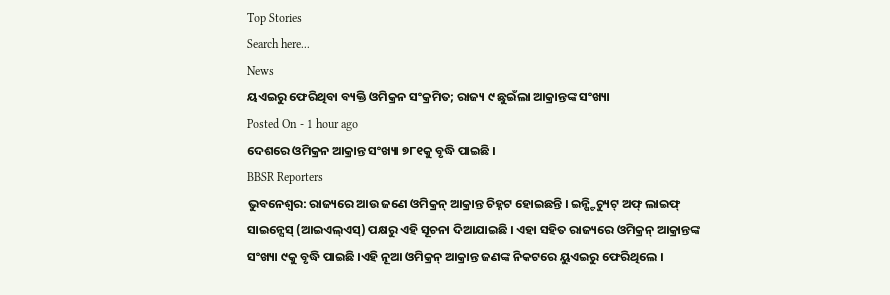Top Stories
Search here...
News
ୟଏଇରୁ ଫେରିଥିବା ବ୍ୟକ୍ତି ଓମିକ୍ରନ ସଂକ୍ରମିତ; ରାଜ୍ୟ ୯ ଛୁଇଁଲା ଆକ୍ରାନ୍ତଙ୍କ ସଂଖ୍ୟା
Posted On - 1 hour ago
ଦେଶରେ ଓମିକ୍ରନ ଆକ୍ରାନ୍ତ ସଂଖ୍ୟା ୭୮୧କୁ ବୃଦ୍ଧି ପାଇଛି ।
BBSR Reporters
ଭୁବନେଶ୍ୱର: ରାଜ୍ୟରେ ଆଉ ଜଣେ ଓମିକ୍ରନ୍ ଆକ୍ରାନ୍ତ ଚିହ୍ନଟ ହୋଇଛନ୍ତି । ଇନ୍ଷ୍ଟିଚ୍ୟୁଟ୍ ଅଫ୍ ଲାଇଫ୍ ସାଇନ୍ସେସ୍ (ଆଇଏଲ୍ଏସ୍) ପକ୍ଷରୁ ଏହି ସୂଚନା ଦିଆଯାଇଛି । ଏହା ସହିତ ରାଜ୍ୟରେ ଓମିକ୍ରନ୍ ଆକ୍ରାନ୍ତଙ୍କ ସଂଖ୍ୟା ୯କୁ ବୃଦ୍ଧି ପାଇଛି ।ଏହି ନୂଆ ଓମିକ୍ରନ୍ ଆକ୍ରାନ୍ତ ଜଣଙ୍କ ନିକଟରେ ୟୁଏଇରୁ ଫେରିଥିଲେ ।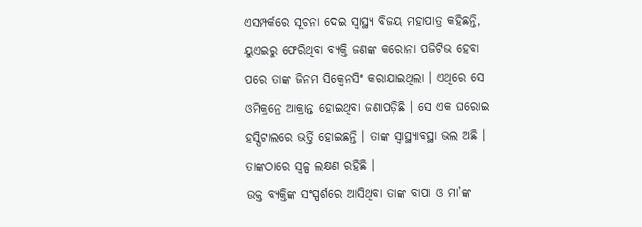ଏସମ୍ପର୍କରେ ସୂଚନା ଦେଇ ସ୍ୱାସ୍ଥ୍ୟ ବିଜୟ ମହାପାତ୍ର କହିଛନ୍ତି, ୟୁଏଇରୁ ଫେରିଥିବା ବ୍ୟକ୍ତି ଜଣଙ୍କ କରୋନା ପଜିଟିଭ ହେବା ପରେ ତାଙ୍କ ଜିନମ ସିକ୍ୱେନସିଂ କରାଯାଇଥିଲା । ଏଥିରେ ସେ ଓମିକ୍ରନ୍ରେ ଆକ୍ରାନ୍ତ ହୋଇଥିବା ଜଣାପଡ଼ିଛି । ସେ ଏକ ଘରୋଇ ହସ୍ପିଟାଲରେ ଭର୍ତ୍ତି ହୋଇଛନ୍ତି । ତାଙ୍କ ସ୍ୱାସ୍ଥ୍ୟାବସ୍ଥା ଭଲ ଅଛି । ତାଙ୍କଠାରେ ସ୍ୱଳ୍ପ ଲକ୍ଷଣ ରହିଛି ।
ଉକ୍ତ ବ୍ୟକ୍ତିଙ୍କ ସଂସ୍ପର୍ଶରେ ଆସିଥିବା ତାଙ୍କ ବାପା ଓ ମା’ଙ୍କ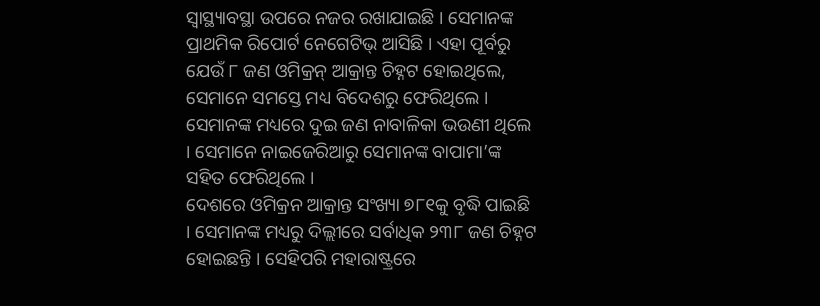ସ୍ୱାସ୍ଥ୍ୟାବସ୍ଥା ଉପରେ ନଜର ରଖାଯାଇଛି । ସେମାନଙ୍କ ପ୍ରାଥମିକ ରିପୋର୍ଟ ନେଗେଟିଭ୍ ଆସିଛି । ଏହା ପୂର୍ବରୁ ଯେଉଁ ୮ ଜଣ ଓମିକ୍ରନ୍ ଆକ୍ରାନ୍ତ ଚିହ୍ନଟ ହୋଇଥିଲେ, ସେମାନେ ସମସ୍ତେ ମଧ୍ୟ ବିଦେଶରୁ ଫେରିଥିଲେ । ସେମାନଙ୍କ ମଧ୍ୟରେ ଦୁଇ ଜଣ ନାବାଳିକା ଭଉଣୀ ଥିଲେ । ସେମାନେ ନାଇଜେରିଆରୁ ସେମାନଙ୍କ ବାପାମା’ଙ୍କ ସହିତ ଫେରିଥିଲେ ।
ଦେଶରେ ଓମିକ୍ରନ ଆକ୍ରାନ୍ତ ସଂଖ୍ୟା ୭୮୧କୁ ବୃଦ୍ଧି ପାଇଛି । ସେମାନଙ୍କ ମଧ୍ୟରୁ ଦିଲ୍ଲୀରେ ସର୍ବାଧିକ ୨୩୮ ଜଣ ଚିହ୍ନଟ ହୋଇଛନ୍ତି । ସେହିପରି ମହାରାଷ୍ଟ୍ରରେ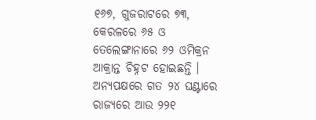୧୬୭, ଗୁଜରାଟରେ ୭୩, କେରଳରେ ୬୫ ଓ ତେଲେଙ୍ଗାନାରେ ୬୨ ଓମିକ୍ରନ ଆକ୍ରାନ୍ତ ଚିହ୍ନଟ ହୋଇଛନ୍ତି ।
ଅନ୍ୟପକ୍ଷରେ ଗତ ୨୪ ଘଣ୍ଟାରେ ରାଜ୍ୟରେ ଆଉ ୨୨୧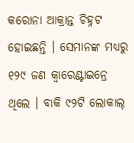କରୋନା ଆକ୍ରାନ୍ତ ଚିହ୍ନଟ ହୋଇଛନ୍ତି । ସେମାନଙ୍କ ମଧ୍ୟରୁ ୧୨୯ ଜଣ କ୍ୱାରେଣ୍ଟାଇନ୍ରେ ଥିଲେ । ବାକି ୯୨ଟି ଲୋକାଲ୍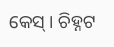କେସ୍ । ଚିହ୍ନଟ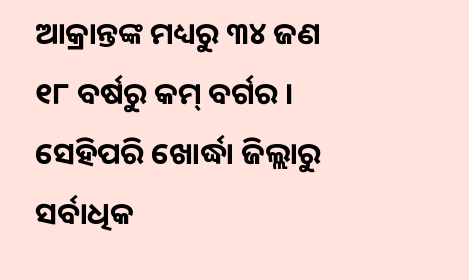ଆକ୍ରାନ୍ତଙ୍କ ମଧ୍ୟରୁ ୩୪ ଜଣ ୧୮ ବର୍ଷରୁ କମ୍ ବର୍ଗର । ସେହିପରି ଖୋର୍ଦ୍ଧା ଜିଲ୍ଲାରୁ ସର୍ବାଧିକ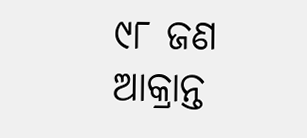୯୮ ଜଣ ଆକ୍ରାନ୍ତ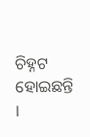ଚିହ୍ନଟ ହୋଇଛନ୍ତି ।